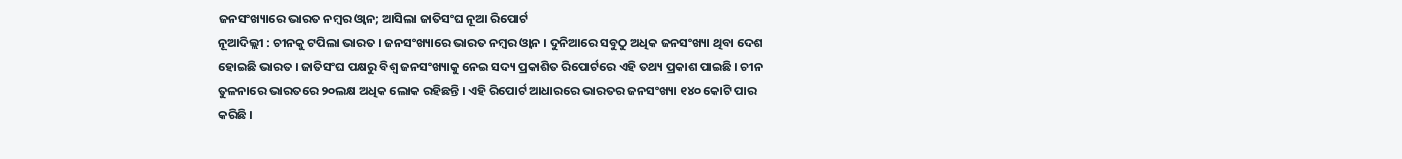ଜନସଂଖ୍ୟାରେ ଭାରତ ନମ୍ବର ଓ୍ବାନ; ଆସିଲା ଜାତିସଂଘ ନୂଆ ରିପୋର୍ଟ
ନୂଆଦିଲ୍ଲୀ : ଚୀନକୁ ଟପିଲା ଭାରତ । ଜନସଂଖ୍ୟାରେ ଭାରତ ନମ୍ବର ଓ୍ବାନ । ଦୁନିଆରେ ସବୁଠୁ ଅଧିକ ଜନସଂଖ୍ୟା ଥିବା ଦେଶ ହୋଇଛି ଭାରତ । ଜାତିସଂଘ ପକ୍ଷରୁ ବିଶ୍ବ ଜନସଂଖ୍ୟାକୁ ନେଇ ସଦ୍ୟ ପ୍ରକାଶିତ ରିପୋର୍ଟରେ ଏହି ତଥ୍ୟ ପ୍ରକାଶ ପାଇଛି । ଚୀନ ତୁଳନାରେ ଭାରତରେ ୨୦ଲକ୍ଷ ଅଧିକ ଲୋକ ରହିଛନ୍ତି । ଏହି ରିପୋର୍ଟ ଆଧାରରେ ଭାରତର ଜନସଂଖ୍ୟା ୧୪୦ କୋଟି ପାର କରିଛି ।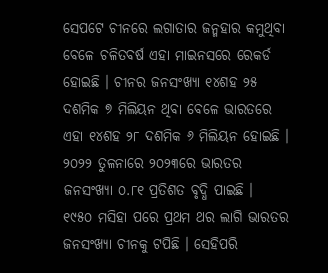ସେପଟେ ଚୀନରେ ଲଗାତାର ଜନ୍ମହାର କମୁଥିବା ବେଳେ ଚଳିତବର୍ଷ ଏହା ମାଇନସରେ ରେକର୍ଡ ହୋଇଛି । ଚୀନର ଜନସଂଖ୍ୟା ୧୪ଶହ ୨୫ ଦଶମିକ ୭ ମିଲିୟନ ଥିବା ବେଳେ ଭାରତରେ ଏହା ୧୪ଶହ ୨୮ ଦଶମିକ ୬ ମିଲିୟନ ହୋଇଛି । ୨୦୨୨ ତୁଳନାରେ ୨୦୨୩ରେ ଭାରତର ଜନସଂଖ୍ୟା ୦.୮୧ ପ୍ରତିଶତ ବୃଦ୍ଧି ପାଇଛି ।
୧୯୫୦ ମସିହା ପରେ ପ୍ରଥମ ଥର ଲାଗି ଭାରତର ଜନସଂଖ୍ୟା ଚୀନକୁ ଟପିଛି । ସେହିପରି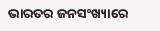ଭାରତର ଜନସଂଖ୍ୟାରେ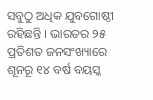ସବୁଠୁ ଅଧିକ ଯୁବଗୋଷ୍ଠୀ ରହିଛନ୍ତି । ଭାରତର ୨୫ ପ୍ରତିଶତ ଜନସଂଖ୍ୟାରେ ଶୂନରୂ ୧୪ ବର୍ଷ ବୟସ୍କ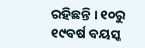ରହିଛନ୍ତି । ୧୦ରୁ ୧୯ବର୍ଷ ବୟସ୍କ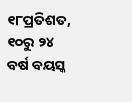୧୮ପ୍ରତିଶତ, ୧୦ରୁ ୨୪ ବର୍ଷ ବୟସ୍କ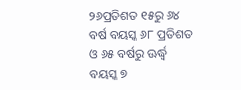୨୬ପ୍ରତିଶତ ୧୫ରୁ ୬୪ ବର୍ଷ ବୟସ୍କ ୬୮ ପ୍ରତିଶତ ଓ ୬୫ ବର୍ଷରୁ ଊର୍ଦ୍ଧ୍ବ ବୟସ୍କ ୭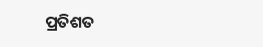ପ୍ରତିଶତ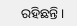ରହିଛନ୍ତି ।